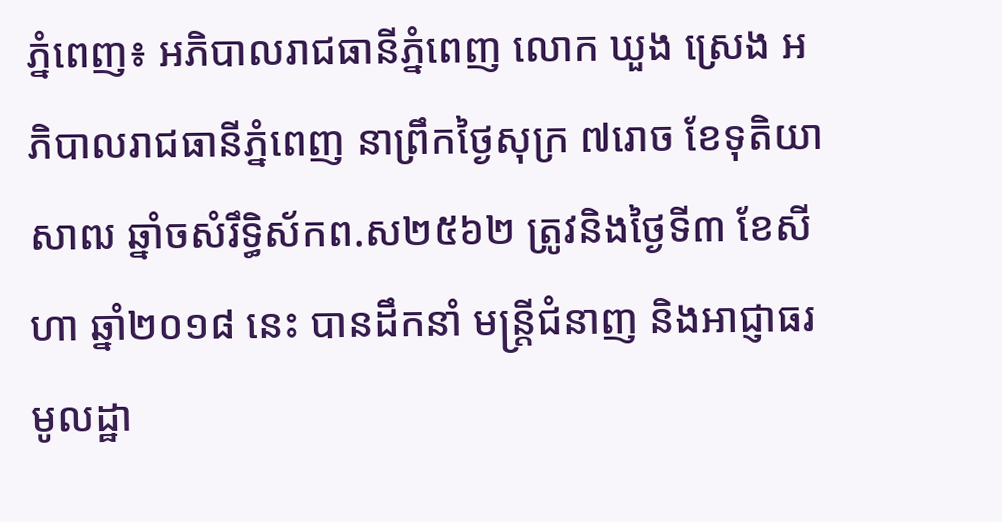ភ្នំពេញ៖ អភិបាលរាជធានីភ្នំពេញ លោក ឃួង ស្រេង អភិបាលរាជធានីភ្នំពេញ នាព្រឹកថ្ងៃសុក្រ ៧រោច ខែទុតិយាសាឍ ឆ្នាំចសំរឹទ្ធិស័កព.ស២៥៦២ ត្រូវនិងថ្ងៃទី៣ ខែសីហា ឆ្នាំ២០១៨ នេះ បានដឹកនាំ មន្រ្តីជំនាញ និងអាជ្ញាធរមូលដ្ឋា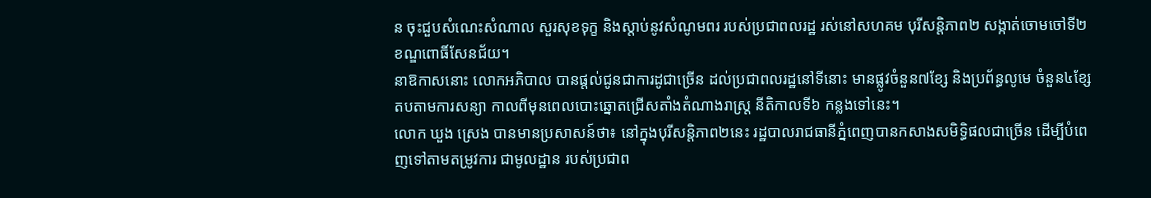ន ចុះជួបសំណេះសំណាល សួរសុខទុក្ខ និងស្តាប់នូវសំណូមពរ របស់ប្រជាពលរដ្ឋ រស់នៅសហគម បុរីសន្តិភាព២ សង្កាត់ចោមចៅទី២ ខណ្ឌពោធិ៍សែនជ័យ។
នាឱកាសនោះ លោកអភិបាល បានផ្តល់ជូនជាការដូជាច្រើន ដល់ប្រជាពលរដ្ឋនៅទីនោះ មានផ្លូវចំនួន៧ខ្សែ និងប្រព័ន្ធលូមេ ចំនួន៤ខ្សែ តបតាមការសន្យា កាលពីមុនពេលបោះឆ្នោតជ្រើសតាំងតំណាងរាស្ត្រ នីតិកាលទី៦ កន្លងទៅនេះ។
លោក ឃួង ស្រេង បានមានប្រសាសន៍ថា៖ នៅក្នុងបុរីសន្តិភាព២នេះ រដ្ឋបាលរាជធានីភ្នំពេញបានកសាងសមិទ្ធិផលជាច្រើន ដើម្បីបំពេញទៅតាមតម្រូវការ ជាមូលដ្ឋាន របស់ប្រជាព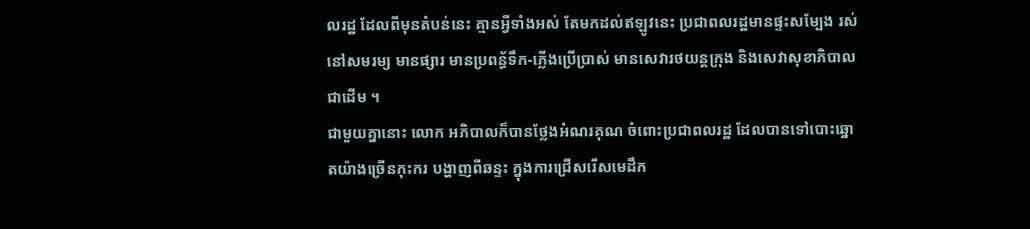លរដ្ឋ ដែលពីមុនតំបន់នេះ គ្មានអ្វីទាំងអស់ តែមកដល់ឥឡូវនេះ ប្រជាពលរដ្ឋមានផ្ទះសម្បែង រស់នៅសមរម្យ មានផ្សារ មានប្រពន្ធ័ទឹក-ភ្លើងប្រើប្រាស់ មានសេវារថយន្តក្រុង និងសេវាសុខាភិបាលជាដើម ។
ជាមួយគ្នានោះ លោក អភិបាលក៏បានថ្លែងអំណរគុណ ចំពោះប្រជាពលរដ្ឋ ដែលបានទៅបោះឆ្នោតយ៉ាងច្រើនកុះករ បង្ហាញពីឆន្ទះ ក្នុងការជ្រើសរើសមេដឹក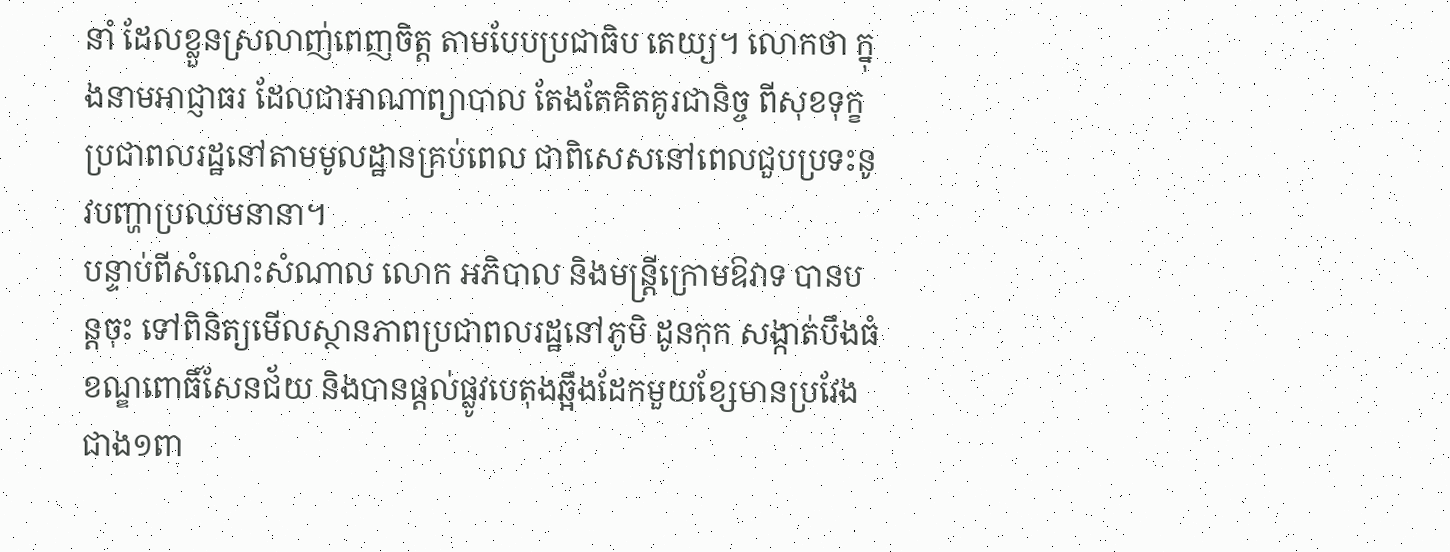នាំ ដែលខ្លួនស្រលាញ់ពេញចិត្ត តាមបែបប្រជាធិប តេយ្យ។ លោកថា ក្នុងនាមអាជ្ញាធរ ដែលជាអាណាព្យាបាល តែងតែគិតគូរជានិច្ច ពីសុខទុក្ខប្រជាពលរដ្ឋនៅតាមមូលដ្ឋានគ្រប់ពេល ជាពិសេសនៅពេលជួបប្រទះនូវបញ្ហាប្រឈមនានា។
បន្ទាប់ពីសំណេះសំណាល លោក អភិបាល និងមន្ត្រីក្រោមឱវាទ បានបន្តចុះ ទៅពិនិត្យមើលស្ថានភាពប្រជាពលរដ្ឋនៅភូមិ ដូនកុក សង្កាត់បឹងធំ ខណ្ឌពោធិ៍សែនជ័យ និងបានផ្តល់ផ្លូវបេតុងឆ្អឹងដែកមួយខ្សែមានប្រវែងជាង១ពា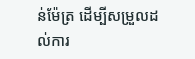ន់ម៉ែត្រ ដើម្បីសម្រួលដល់ការ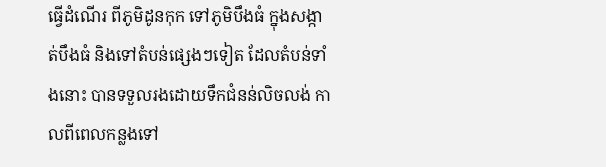ធ្វើដំណើរ ពីភូមិដូនកុក ទៅភូមិបឹងធំ ក្នុងសង្កាត់បឹងធំ និងទៅតំបន់ផ្សេងៗទៀត ដែលតំបន់ទាំងនោះ បានទទួលរងដោយទឹកជំនន់លិចលង់ កាលពីពេលកន្លងទៅ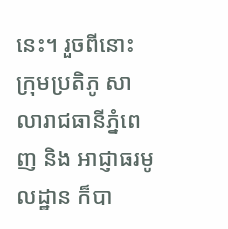នេះ។ រួចពីនោះ ក្រុមប្រតិភូ សាលារាជធានីភ្នំពេញ និង អាជ្ញាធរមូលដ្ឋាន ក៏បា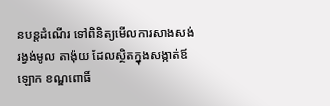នបន្តដំណើរ ទៅពិនិត្យមើលការសាងសង់រង្វង់មូល តាង៉ុយ ដែលស្ថិតក្នុងសង្កាត់ឪឡោក ខណ្ឌពោធិ៍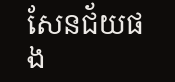សែនជ័យផង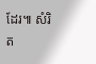ដែរ៕ សំរិត